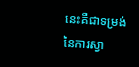នេះគឺជាទម្រង់ នៃការស្វា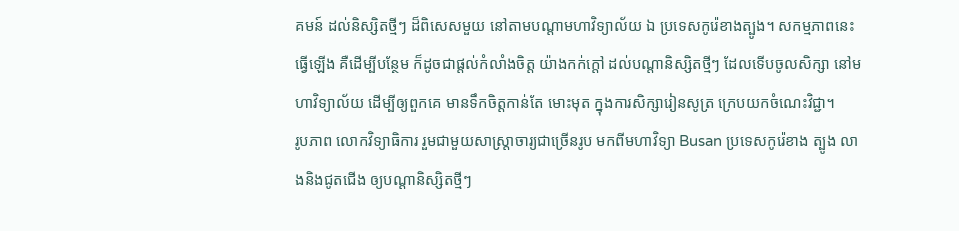គមន៍ ដល់និស្សិតថ្មីៗ ដ៏ពិសេសមួយ នៅតាមបណ្តាមហាវិទ្យាល័យ ឯ ប្រទេសកូរ៉េខាងត្បូង។ សកម្មភាពនេះ ធ្វើឡើង គឺដើម្បីបន្ថែម ក៏ដូចជាផ្តល់កំលាំងចិត្ត យ៉ាងកក់ក្តៅ ដល់បណ្តានិស្សិតថ្មីៗ ដែលទើបចូលសិក្សា នៅមហាវិទ្យាល័យ ដើម្បីឲ្យពួកគេ មានទឹកចិត្តកាន់តែ មោះមុត ក្នុងការសិក្សារៀនសូត្រ ក្រេបយកចំណេះវិជ្ជា។
រូបភាព លោកវិទ្យាធិការ រួមជាមួយសាស្រ្តាចារ្យជាច្រើនរូប មកពីមហាវិទ្យា Busan ប្រទេសកូរ៉េខាង ត្បូង លាងនិងជូតជើង ឲ្យបណ្តានិស្សិតថ្មីៗ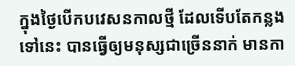ក្នុងថ្ងៃបើកបវេសនកាលថ្មី ដែលទើបតែកន្លងទៅនេះ បានធ្វើឲ្យមនុស្សជាច្រើននាក់ មានកា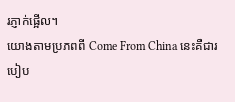រភ្ញាក់ផ្អើល។
យោងតាមប្រភពពី Come From China នេះគឺជារបៀប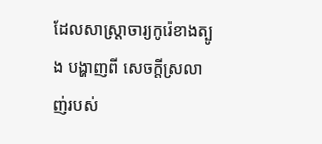ដែលសាស្រ្តាចារ្យកូរ៉េខាងត្បូង បង្ហាញពី សេចក្តីស្រលាញ់របស់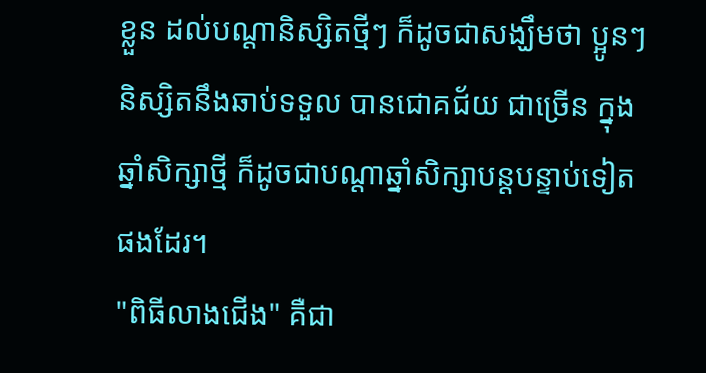ខ្លួន ដល់បណ្តានិស្សិតថ្មីៗ ក៏ដូចជាសង្ឃឹមថា ប្អូនៗនិស្សិតនឹងឆាប់ទទួល បានជោគជ័យ ជាច្រើន ក្នុងឆ្នាំសិក្សាថ្មី ក៏ដូចជាបណ្តាឆ្នាំសិក្សាបន្តបន្ទាប់ទៀត ផងដែរ។
"ពិធីលាងជើង" គឺជា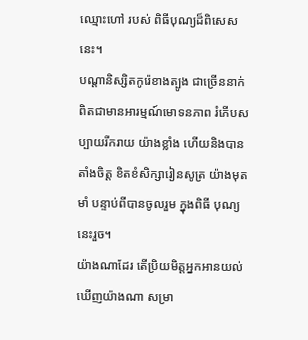ឈ្មោះហៅ របស់ ពិធីបុណ្យដ៏ពិសេសនេះ។
បណ្តានិស្សិតកូរ៉េខាងត្បូង ជាច្រើននាក់ ពិតជាមានអារម្មណ៍មោទនភាព រំភើបសប្បាយរីករាយ យ៉ាងខ្លាំង ហើយនិងបានតាំងចិត្ត ខិតខំសិក្សារៀនសូត្រ យ៉ាងមុតមាំ បន្ទាប់ពីបានចូលរួម ក្នុងពិធី បុណ្យនេះរួច។
យ៉ាងណាដែរ តើប្រិយមិត្តអ្នកអានយល់ឃើញយ៉ាងណា សម្រា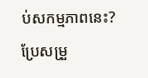ប់សកម្មភាពនេះ?
ប្រែសម្រួ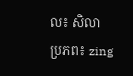ល៖ សិលា
ប្រភព៖ zing